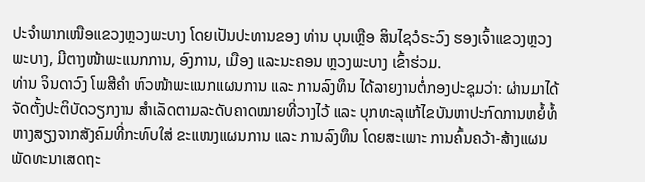ປະຈຳພາກເໜືອແຂວງຫຼວງພະບາງ ໂດຍເປັນປະທານຂອງ ທ່ານ ບຸນເຫຼືອ ສິນໄຊວໍຣະວົງ ຮອງເຈົ້າແຂວງຫຼວງພະບາງ, ມີຕາງໜ້າພະແນກການ, ອົງການ, ເມືອງ ແລະນະຄອນ ຫຼວງພະບາງ ເຂົ້າຮ່ວມ.
ທ່ານ ຈິນດາວົງ ໂພສີຄຳ ຫົວໜ້າພະແນກແຜນການ ແລະ ການລົງທຶນ ໄດ້ລາຍງານຕໍ່ກອງປະຊຸມວ່າ: ຜ່ານມາໄດ້ຈັດຕັ້ງປະຕິບັດວຽກງານ ສໍາເລັດຕາມລະດັບຄາດໝາຍທີ່ວາງໄວ້ ແລະ ບຸກທະລຸແກ້ໄຂບັນຫາປະກົດການຫຍໍ້ທໍ້ ຫາງສຽງຈາກສັງຄົມທີ່ກະທົບໃສ່ ຂະແໜງແຜນການ ແລະ ການລົງທຶນ ໂດຍສະເພາະ ການຄົ້ນຄວ້າ-ສ້າງແຜນພັດທະນາເສດຖະ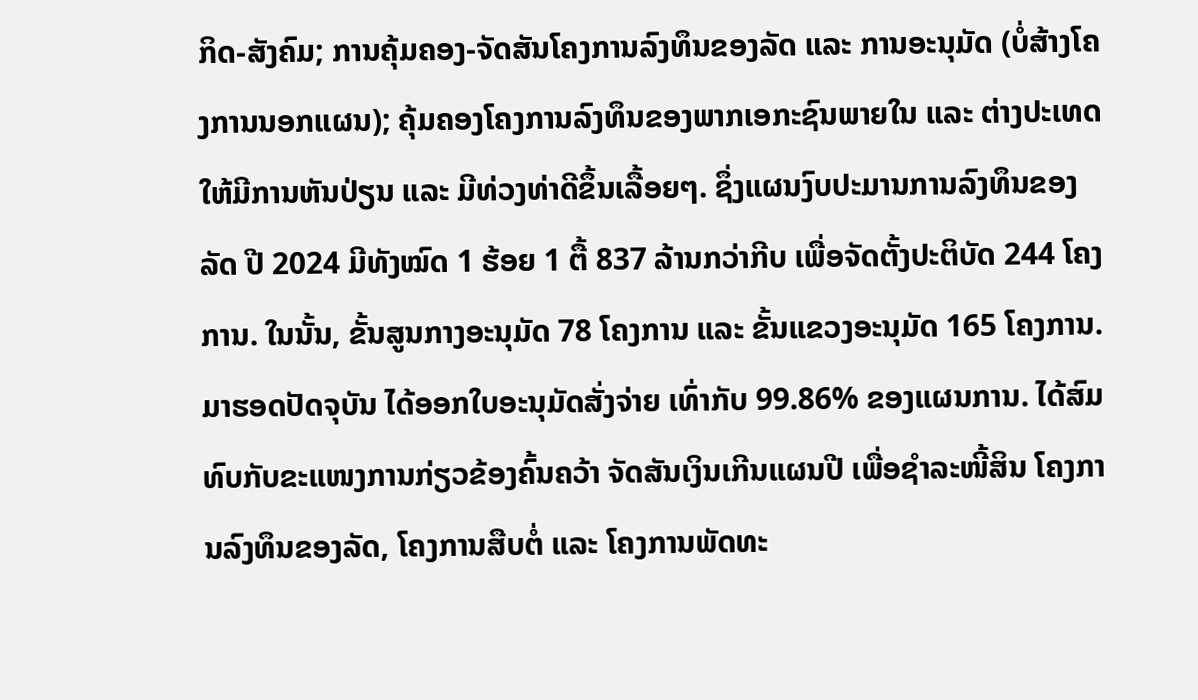ກິດ-ສັງຄົມ; ການຄຸ້ມຄອງ-ຈັດສັນໂຄງການລົງທຶນຂອງລັດ ແລະ ການອະນຸມັດ (ບໍ່ສ້າງໂຄງການນອກແຜນ); ຄຸ້ມຄອງໂຄງການລົງທຶນຂອງພາກເອກະຊົນພາຍໃນ ແລະ ຕ່າງປະເທດ ໃຫ້ມີການຫັນປ່ຽນ ແລະ ມີທ່ວງທ່າດີຂຶ້ນເລື້ອຍໆ. ຊຶ່ງແຜນງົບປະມານການລົງທຶນຂອງລັດ ປີ 2024 ມີທັງໝົດ 1 ຮ້ອຍ 1 ຕື້ 837 ລ້ານກວ່າກີບ ເພື່ອຈັດຕັ້ງປະຕິບັດ 244 ໂຄງການ. ໃນນັ້ນ, ຂັ້ນສູນກາງອະນຸມັດ 78 ໂຄງການ ແລະ ຂັ້ນແຂວງອະນຸມັດ 165 ໂຄງການ. ມາຮອດປັດຈຸບັນ ໄດ້ອອກໃບອະນຸມັດສັ່ງຈ່າຍ ເທົ່າກັບ 99.86% ຂອງແຜນການ. ໄດ້ສົມທົບກັບຂະແໜງການກ່ຽວຂ້ອງຄົ້ນຄວ້າ ຈັດສັນເງິນເກີນແຜນປີ ເພື່ອຊຳລະໜີ້ສິນ ໂຄງການລົງທຶນຂອງລັດ, ໂຄງການສືບຕໍ່ ແລະ ໂຄງການພັດທະ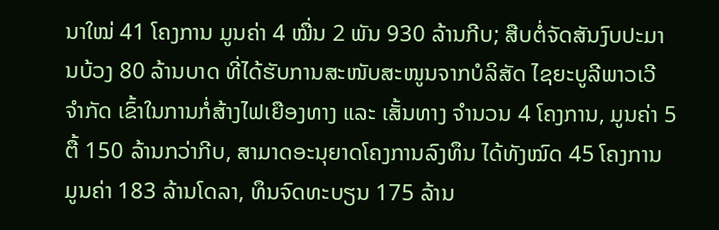ນາໃໝ່ 41 ໂຄງການ ມູນຄ່າ 4 ໝື່ນ 2 ພັນ 930 ລ້ານກີບ; ສືບຕໍ່ຈັດສັນງົບປະມານບ້ວງ 80 ລ້ານບາດ ທີ່ໄດ້ຮັບການສະໜັບສະໜູນຈາກບໍລິສັດ ໄຊຍະບູລີພາວເວີ ຈໍາກັດ ເຂົ້າໃນການກໍ່ສ້າງໄຟເຍືອງທາງ ແລະ ເສັ້ນທາງ ຈໍານວນ 4 ໂຄງການ, ມູນຄ່າ 5 ຕື້ 150 ລ້ານກວ່າກີບ, ສາມາດອະນຸຍາດໂຄງການລົງທຶນ ໄດ້ທັງໝົດ 45 ໂຄງການ ມູນຄ່າ 183 ລ້ານໂດລາ, ທຶນຈົດທະບຽນ 175 ລ້ານ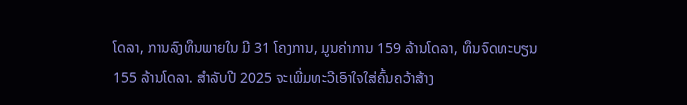ໂດລາ, ການລົງທຶນພາຍໃນ ມີ 31 ໂຄງການ, ມູນຄ່າການ 159 ລ້ານໂດລາ, ທຶນຈົດທະບຽນ 155 ລ້ານໂດລາ. ສຳລັບປີ 2025 ຈະເພີ່ມທະວີເອົາໃຈໃສ່ຄົ້ນຄວ້າສ້າງ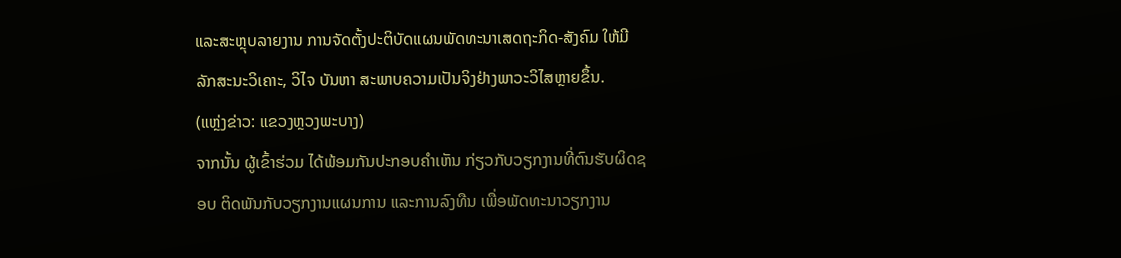ແລະສະຫຼຸບລາຍງານ ການຈັດຕັ້ງປະຕິບັດແຜນພັດທະນາເສດຖະກິດ-ສັງຄົມ ໃຫ້ມີລັກສະນະວິເຄາະ, ວິໄຈ ບັນຫາ ສະພາບຄວາມເປັນຈິງຢ່າງພາວະວິໄສຫຼາຍຂຶ້ນ.
(ແຫຼ່ງຂ່າວ: ແຂວງຫຼວງພະບາງ)
ຈາກນັ້ນ ຜູ້ເຂົ້າຮ່ວມ ໄດ້ພ້ອມກັນປະກອບຄຳເຫັນ ກ່ຽວກັບວຽກງານທີ່ຕົນຮັບຜິດຊອບ ຕິດພັນກັບວຽກງານແຜນການ ແລະການລົງທືນ ເພື່ອພັດທະນາວຽກງານ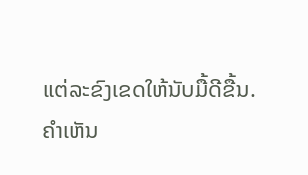ແຕ່ລະຂົງເຂດໃຫ້ນັບມື້ດີຂື້ນ.
ຄໍາເຫັນ